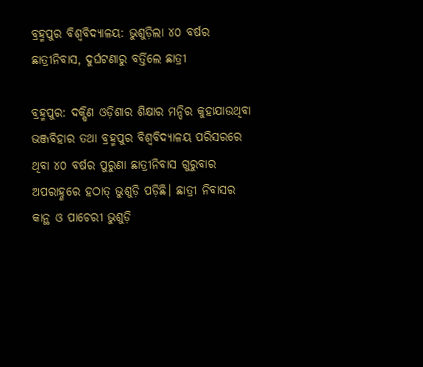ବ୍ରହ୍ମପୁର ବିଶ୍ୱବିଦ୍ୟାଳୟ: ଭୁଶୁଡ଼ିଲା ୪୦ ବର୍ଷର ଛାତ୍ରୀନିବାସ, ଦୁର୍ଘଟଣାରୁ ବର୍ତ୍ତିଲେ ଛାତ୍ରୀ

ବ୍ରହ୍ମପୁର: ଦକ୍ଷିଣ ଓଡ଼ିଶାର ଶିକ୍ଷାର ମନ୍ଦିର କୁହାଯାଉଥିବା ଭଞ୍ଜବିହାର ତଥା ବ୍ରହ୍ମପୁର ବିଶ୍ୱବିଦ୍ୟାଳୟ ପରିସରରେ ଥିବା ୪୦ ବର୍ଷର ପୁରୁଣା ଛାତ୍ରୀନିବାସ ଗୁରୁବାର ଅପରାହ୍ଣରେ ହଠାତ୍‌ ଭୁଶୁଡ଼ି ପଡ଼ିଛି। ଛାତ୍ରୀ ନିବାସର କାନ୍ଥ ଓ ପାଚେରୀ ଭୁଶୁଡ଼ି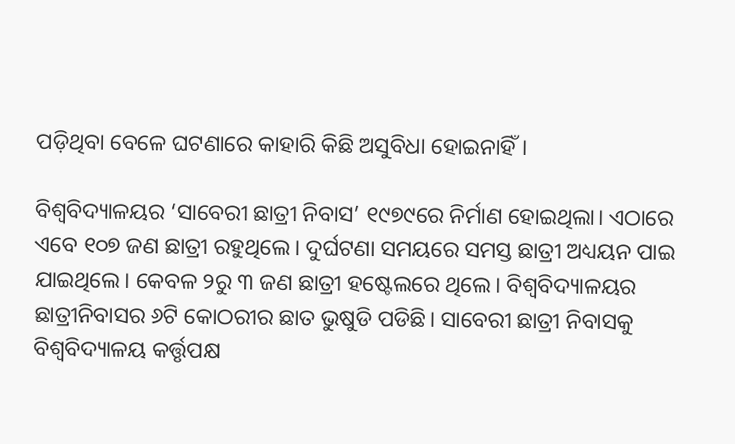ପଡ଼ିଥିବା ବେଳେ ଘଟଣାରେ କାହାରି କିଛି ଅସୁବିଧା ହୋଇନାହିଁ।

ବିଶ୍ୱବିଦ୍ୟାଳୟର ‘ସାବେରୀ ଛାତ୍ରୀ ନିବାସ’ ୧୯୭୯ରେ ନିର୍ମାଣ ହୋଇଥିଲା। ଏଠାରେ ଏବେ ୧୦୭ ଜଣ ଛାତ୍ରୀ ରହୁଥିଲେ। ଦୁର୍ଘଟଣା ସମୟରେ ସମସ୍ତ ଛାତ୍ରୀ ଅଧ୍ୟୟନ ପାଇ ଯାଇଥିଲେ। କେବଳ ୨ରୁ ୩ ଜଣ ଛାତ୍ରୀ ହଷ୍ଟେଲରେ ଥିଲେ। ବିଶ୍ୱବିଦ୍ୟାଳୟର ଛାତ୍ରୀନିବାସର ୬ଟି କୋଠରୀର ଛାତ ଭୁଷୁଡି ପଡିଛି। ସାବେରୀ ଛାତ୍ରୀ ନିବାସକୁ ବିଶ୍ୱବିଦ୍ୟାଳୟ କର୍ତ୍ତୃପକ୍ଷ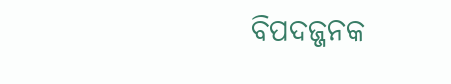ବିପଦଜ୍ଜନକ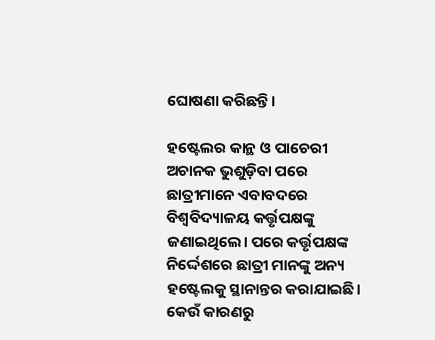ଘୋଷଣା କରିଛନ୍ତି।

ହଷ୍ଟେଲର କାନ୍ଥ ଓ ପାଚେରୀ ଅଚାନକ ଭୁଶୁଡ଼ିବା ପରେ ଛାତ୍ରୀମାନେ ଏବାବଦରେ ବିଶ୍ୱବିଦ୍ୟାଳୟ କର୍ତ୍ତୃପକ୍ଷଙ୍କୁ ଜଣାଇଥିଲେ। ପରେ କର୍ତ୍ତୃପକ୍ଷଙ୍କ ନିର୍ଦ୍ଦେଶରେ ଛାତ୍ରୀ ମାନଙ୍କୁ ଅନ୍ୟ ହଷ୍ଟେଲକୁ ସ୍ଥାନାନ୍ତର କରାଯାଇଛି। କେଉଁ କାରଣରୁ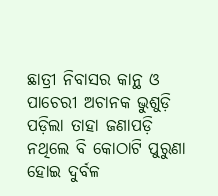ଛାତ୍ରୀ ନିବାସର କାନ୍ଥ ଓ ପାଚେରୀ ଅଚାନକ ଭୁଶୁଡ଼ି ପଡ଼ିଲା ତାହା ଜଣାପଡ଼ି ନଥିଲେ ବି କୋଠାଟି ପୁରୁଣା ହୋଇ ଦୁର୍ବଳ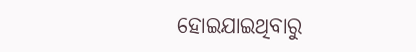ହୋଇଯାଇଥିବାରୁ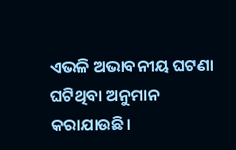ଏଭଳି ଅଭାବନୀୟ ଘଟଣା ଘଟିଥିବା ଅନୁମାନ କରାଯାଉଛି।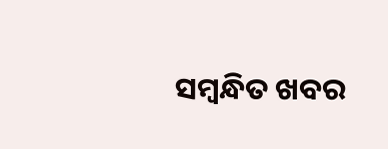ସମ୍ବନ୍ଧିତ ଖବର